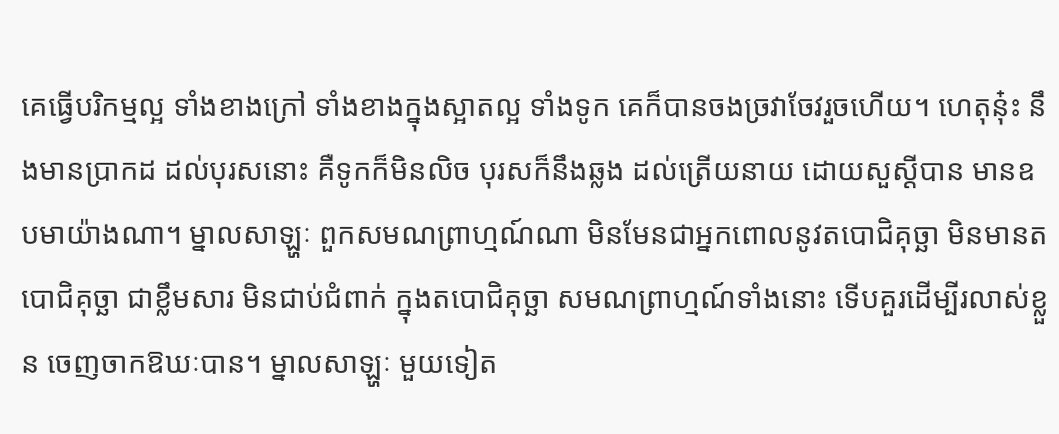គេធ្វើបរិកម្មល្អ ទាំងខាងក្រៅ ទាំងខាងក្នុងស្អាតល្អ ទាំងទូក គេក៏បានចងច្រវាចែវរួចហើយ។ ហេតុនុ៎ះ នឹងមានប្រាកដ ដល់បុរសនោះ គឺទូកក៏មិនលិច បុរសក៏នឹងឆ្លង ដល់ត្រើយនាយ ដោយសួស្ដីបាន មានឧបមាយ៉ាងណា។ ម្នាលសាឡ្ហៈ ពួកសមណព្រាហ្មណ៍ណា មិនមែនជាអ្នកពោលនូវតបោជិគុច្ឆា មិនមានតបោជិគុច្ឆា ជាខ្លឹមសារ មិនជាប់ជំពាក់ ក្នុងតបោជិគុច្ឆា សមណព្រាហ្មណ៍ទាំងនោះ ទើបគួរដើម្បីរលាស់ខ្លួន ចេញចាកឱឃៈបាន។ ម្នាលសាឡ្ហៈ មួយទៀត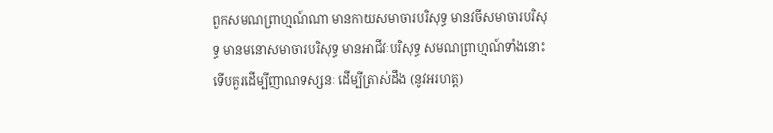ពួកសមណព្រាហ្មណ៍ណា មានកាយសមាចារបរិសុទ្ធ មានវចីសមាចារបរិសុទ្ធ មានមនោសមាចារបរិសុទ្ធ មានអាជីវៈបរិសុទ្ធ សមណព្រាហ្មណ៍ទាំងនោះ ទើបគួរដើម្បីញាណទស្សនៈ ដើម្បីត្រាស់ដឹង (នូវអរហត្ត)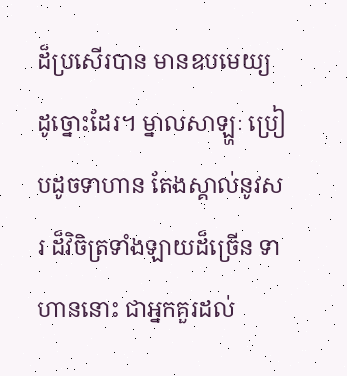ដ៏ប្រសើរបាន មានឧបមេយ្យ ដូច្នោះដែរ។ ម្នាលសាឡ្ហៈ ប្រៀបដូចទាហាន តែងស្គាល់នូវសរ ដ៏វិចិត្រទាំងឡាយដ៏ច្រើន ទាហាននោះ ជាអ្នកគួរដល់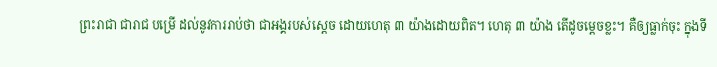ព្រះរាជា ជារាជ បម្រើ ដល់នូវការរាប់ថា ជាអង្គរបស់ស្ដេច ដោយហេតុ ៣ យ៉ាងដោយពិត។ ហេតុ ៣ យ៉ាង តើដូចម្ដេចខ្លះ។ គឺឲ្យធ្លាក់ចុះ ក្នុងទី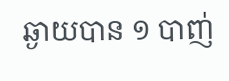ឆ្ងាយបាន ១ បាញ់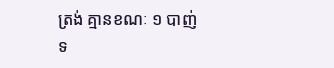ត្រង់ គ្មានខណៈ ១ បាញ់ ទ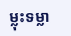ម្លុះទម្លា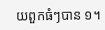យពួកធំៗបាន ១។